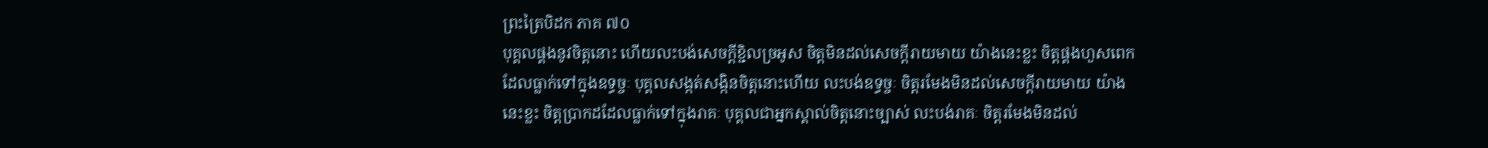ព្រះត្រៃបិដក ភាគ ៧០
បុគ្គលផ្គងនូវចិត្តនោះ ហើយលះបង់សេចក្ដីខ្ជិលច្រអូស ចិត្តមិនដល់សេចក្ដីរាយមាយ យ៉ាងនេះខ្លះ ចិត្តផ្គងហួសពេក ដែលធ្លាក់ទៅក្នុងឧទ្ធច្ចៈ បុគ្គលសង្កត់សង្កិនចិត្តនោះហើយ លះបង់ឧទ្ធច្ចៈ ចិត្តរមែងមិនដល់សេចក្ដីរាយមាយ យ៉ាងនេះខ្លះ ចិត្តប្រាកដដែលធ្លាក់ទៅក្នុងរាគៈ បុគ្គលជាអ្នកស្គាល់ចិត្តនោះច្បាស់ លះបង់រាគៈ ចិត្តរមែងមិនដល់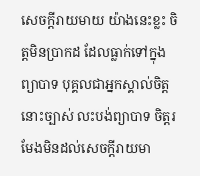សេចក្ដីរាយមាយ យ៉ាងនេះខ្លះ ចិត្តមិនប្រាកដ ដែលធ្លាក់ទៅក្នុងព្យាបាទ បុគ្គលជាអ្នកស្គាល់ចិត្តនោះច្បាស់ លះបង់ព្យាបាទ ចិត្តរមែងមិនដល់សេចក្ដីរាយមា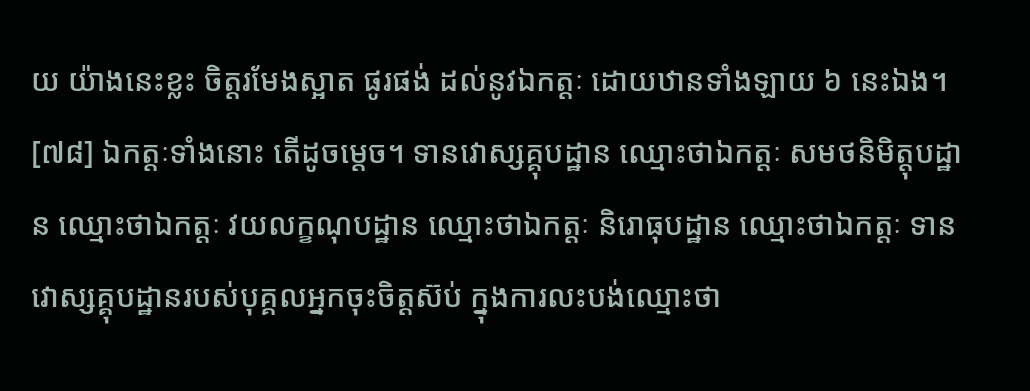យ យ៉ាងនេះខ្លះ ចិត្តរមែងស្អាត ផូរផង់ ដល់នូវឯកត្តៈ ដោយឋានទាំងឡាយ ៦ នេះឯង។
[៧៨] ឯកត្តៈទាំងនោះ តើដូចម្ដេច។ ទានវោស្សគ្គុបដ្ឋាន ឈ្មោះថាឯកត្តៈ សមថនិមិត្តុបដ្ឋាន ឈ្មោះថាឯកត្តៈ វយលក្ខណុបដ្ឋាន ឈ្មោះថាឯកត្តៈ និរោធុបដ្ឋាន ឈ្មោះថាឯកត្តៈ ទានវោស្សគ្គុបដ្ឋានរបស់បុគ្គលអ្នកចុះចិត្តស៊ប់ ក្នុងការលះបង់ឈ្មោះថា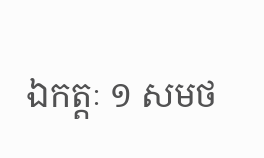ឯកត្តៈ ១ សមថ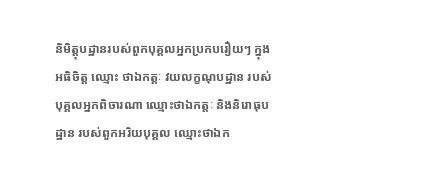និមិត្តុបដ្ឋានរបស់ពួកបុគ្គលអ្នកប្រកបរឿយៗ ក្នុងអធិចិត្ត ឈ្មោះ ថាឯកត្តៈ វយលក្ខណុបដ្ឋាន របស់បុគ្គលអ្នកពិចារណា ឈ្មោះថាឯកត្តៈ និងនិរោធុបដ្ឋាន របស់ពួកអរិយបុគ្គល ឈ្មោះថាឯក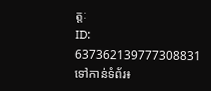ត្តៈ
ID: 637362139777308831
ទៅកាន់ទំព័រ៖